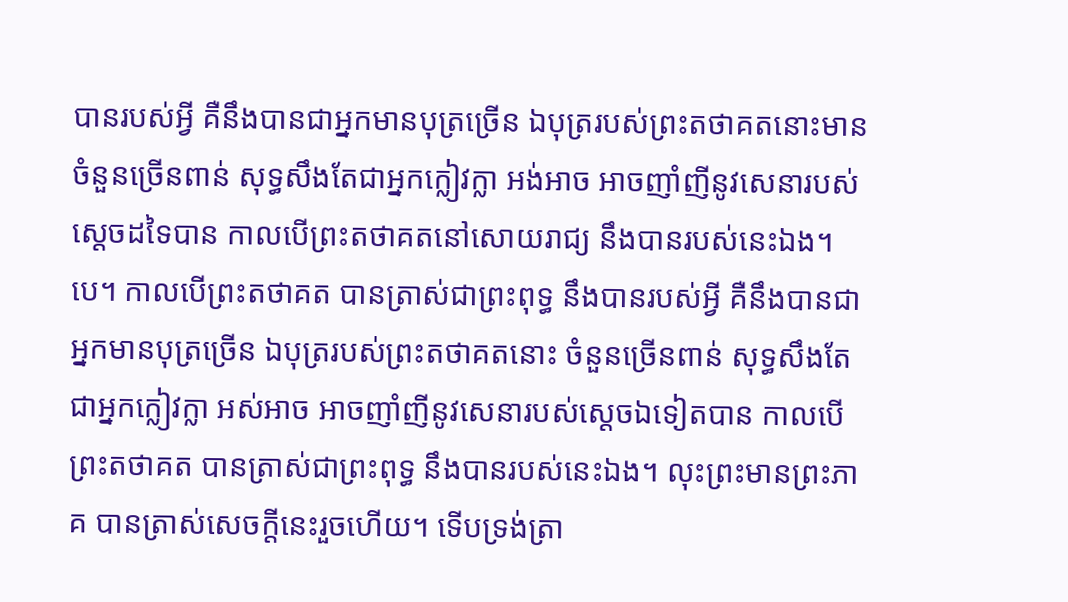បានរបស់អ្វី គឺនឹងបានជាអ្នកមានបុត្រច្រើន ឯបុត្ររបស់ព្រះតថាគតនោះមានចំនួនច្រើនពាន់ សុទ្ធសឹងតែជាអ្នកក្លៀវក្លា អង់អាច អាចញាំញីនូវសេនារបស់ស្តេចដទៃបាន កាលបើព្រះតថាគតនៅសោយរាជ្យ នឹងបានរបស់នេះឯង។បេ។ កាលបើព្រះតថាគត បានត្រាស់ជាព្រះពុទ្ធ នឹងបានរបស់អ្វី គឺនឹងបានជាអ្នកមានបុត្រច្រើន ឯបុត្ររបស់ព្រះតថាគតនោះ ចំនួនច្រើនពាន់ សុទ្ធសឹងតែជាអ្នកក្លៀវក្លា អស់អាច អាចញាំញីនូវសេនារបស់ស្តេចឯទៀតបាន កាលបើព្រះតថាគត បានត្រាស់ជាព្រះពុទ្ធ នឹងបានរបស់នេះឯង។ លុះព្រះមានព្រះភាគ បានត្រាស់សេចក្តីនេះរួចហើយ។ ទើបទ្រង់ត្រា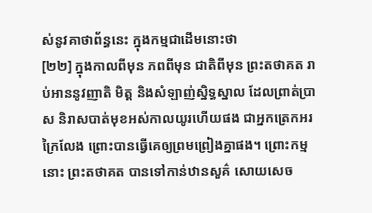ស់នូវគាថាព័ន្ធនេះ ក្នុងកម្មជាដើមនោះថា
[២២] ក្នុងកាលពីមុន ភពពីមុន ជាតិពីមុន ព្រះតថាគត រាប់អាននូវញាតិ មិត្ត និងសំឡាញ់ស្និទ្ធស្នាល ដែលព្រាត់ប្រាស និរាសបាត់មុខអស់កាលយូរហើយផង ជាអ្នកត្រេកអរក្រៃលែង ព្រោះបានធ្វើគេឲ្យព្រមព្រៀងគ្នាផង។ ព្រោះកម្មនោះ ព្រះតថាគត បានទៅកាន់ឋានសួគ៌ សោយសេច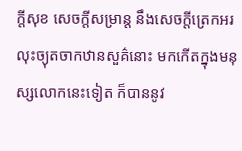ក្តីសុខ សេចក្តីសម្រាន្ត នឹងសេចក្តីត្រេកអរ លុះច្យុតចាកឋានសួគ៌នោះ មកកើតក្នុងមនុស្សលោកនេះទៀត ក៏បាននូវ